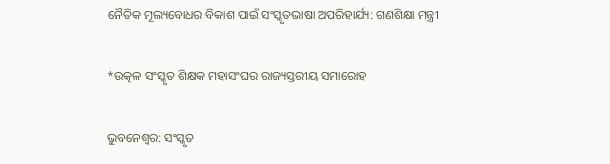ନୈତିକ ମୂଲ୍ୟବୋଧର ବିକାଶ ପାଇଁ ସଂସ୍କୃତଭାଷା ଅପରିହାର୍ଯ୍ୟ: ଗଣଶିକ୍ଷା ମନ୍ତ୍ରୀ

*ଉତ୍କଳ ସଂସ୍କୃତ ଶିକ୍ଷକ ମହାସଂଘର ରାଜ୍ୟସ୍ତରୀୟ ସମାରୋହ

ଭୁବନେଶ୍ୱର: ସଂସ୍କୃତ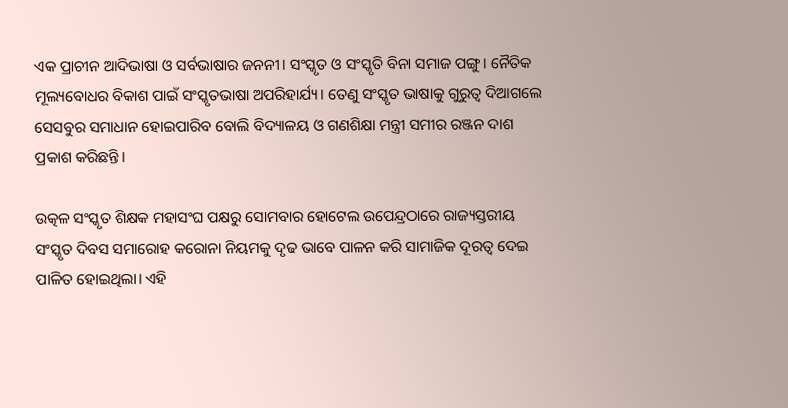ଏକ ପ୍ରାଚୀନ ଆଦିଭାଷା ଓ ସର୍ବଭାଷାର ଜନନୀ। ସଂସ୍କୃତ ଓ ସଂସ୍କୃତି ବିନା ସମାଜ ପଙ୍ଗୁ। ନୈତିକ ମୂଲ୍ୟବୋଧର ବିକାଶ ପାଇଁ ସଂସ୍କୃତଭାଷା ଅପରିହାର୍ଯ୍ୟ। ତେଣୁ ସଂସ୍କୃତ ଭାଷାକୁ ଗୁରୁତ୍ୱ ଦିଆଗଲେ ସେସବୁର ସମାଧାନ ହୋଇପାରିବ ବୋଲି ବିଦ୍ୟାଳୟ ଓ ଗଣଶିକ୍ଷା ମନ୍ତ୍ରୀ ସମୀର ରଞ୍ଜନ ଦାଶ ପ୍ରକାଶ କରିଛନ୍ତି।

ଉତ୍କଳ ସଂସ୍କୃତ ଶିକ୍ଷକ ମହାସଂଘ ପକ୍ଷରୁ ସୋମବାର ହୋଟେଲ ଉପେନ୍ଦ୍ରଠାରେ ରାଜ୍ୟସ୍ତରୀୟ ସଂସ୍କୃତ ଦିବସ ସମାରୋହ କରୋନା ନିୟମକୁ ଦୃଢ ଭାବେ ପାଳନ କରି ସାମାଜିକ ଦୂରତ୍ୱ ଦେଇ ପାଳିତ ହୋଇଥିଲା। ଏହି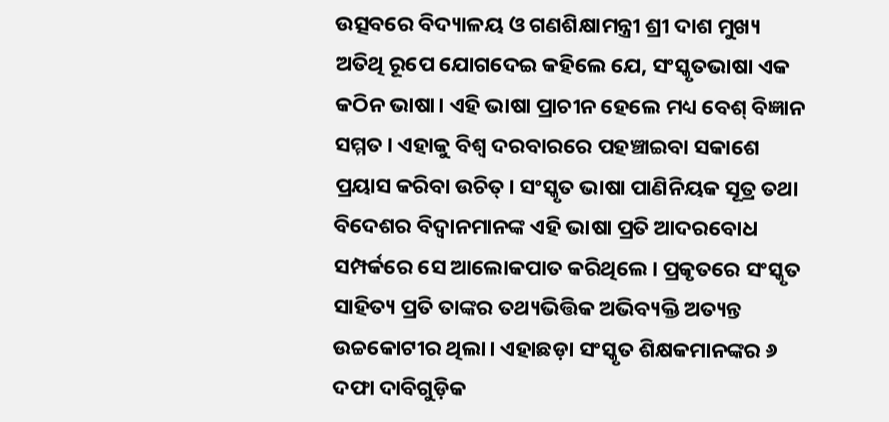ଉତ୍ସବରେ ବିଦ୍ୟାଳୟ ଓ ଗଣଶିକ୍ଷାମନ୍ତ୍ରୀ ଶ୍ରୀ ଦାଶ ମୁଖ୍ୟ ଅତିଥି ରୂପେ ଯୋଗଦେଇ କହିଲେ ଯେ, ସଂସ୍କୃତଭାଷା ଏକ କଠିନ ଭାଷା। ଏହି ଭାଷା ପ୍ରାଚୀନ ହେଲେ ମଧ୍ୟ ବେଶ୍‍ ବିଜ୍ଞାନ ସମ୍ମତ। ଏହାକୁ ବିଶ୍ୱ ଦରବାରରେ ପହଞ୍ଚାଇବା ସକାଶେ ପ୍ରୟାସ କରିବା ଉଚିତ୍‍। ସଂସ୍କୃତ ଭାଷା ପାଣିନିୟକ ସୂତ୍ର ତଥା ବିଦେଶର ବିଦ୍ୱାନମାନଙ୍କ ଏହି ଭାଷା ପ୍ରତି ଆଦରବୋଧ ସମ୍ପର୍କରେ ସେ ଆଲୋକପାତ କରିଥିଲେ। ପ୍ରକୃତରେ ସଂସ୍କୃତ ସାହିତ୍ୟ ପ୍ରତି ତାଙ୍କର ତଥ୍ୟଭିତ୍ତିକ ଅଭିବ୍ୟକ୍ତି ଅତ୍ୟନ୍ତ ଉଚ୍ଚକୋଟୀର ଥିଲା। ଏହାଛଡ଼ା ସଂସ୍କୃତ ଶିକ୍ଷକମାନଙ୍କର ୬ ଦଫା ଦାବିଗୁଡ଼ିକ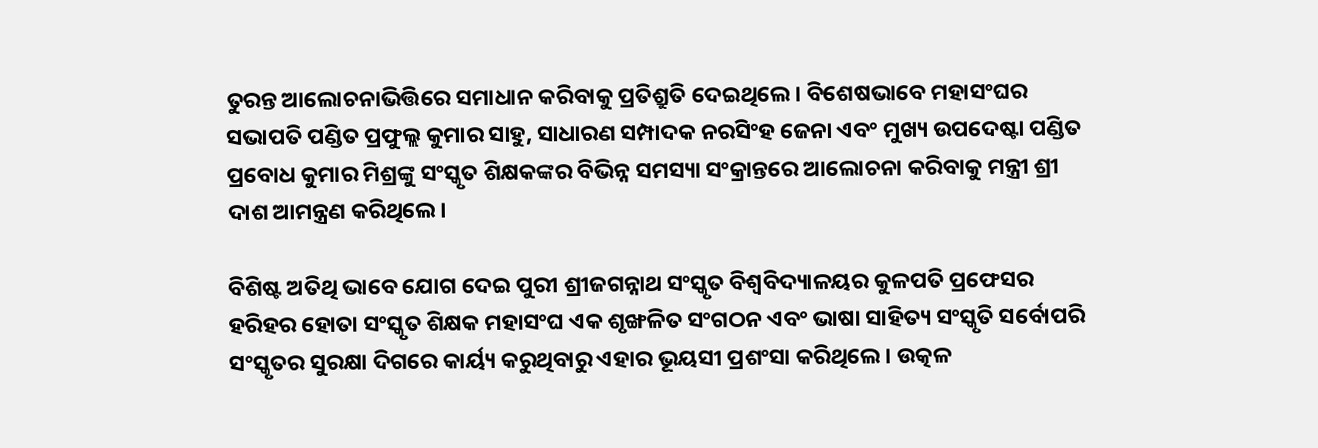ତୁରନ୍ତ ଆଲୋଚନାଭିତ୍ତିରେ ସମାଧାନ କରିବାକୁ ପ୍ରତିଶ୍ରୁତି ଦେଇଥିଲେ। ବିଶେଷଭାବେ ମହାସଂଘର ସଭାପତି ପଣ୍ଡିତ ପ୍ରଫୁଲ୍ଲ କୁମାର ସାହୁ, ସାଧାରଣ ସମ୍ପାଦକ ନରସିଂହ ଜେନା ଏବଂ ମୁଖ୍ୟ ଉପଦେଷ୍ଟା ପଣ୍ଡିତ ପ୍ରବୋଧ କୁମାର ମିଶ୍ରଙ୍କୁ ସଂସ୍କୃତ ଶିକ୍ଷକଙ୍କର ବିଭିନ୍ନ ସମସ୍ୟା ସଂକ୍ରାନ୍ତରେ ଆଲୋଚନା କରିବାକୁ ମନ୍ତ୍ରୀ ଶ୍ରୀ ଦାଶ ଆମନ୍ତ୍ରଣ କରିଥିଲେ।

ବିଶିଷ୍ଟ ଅତିଥି ଭାବେ ଯୋଗ ଦେଇ ପୁରୀ ଶ୍ରୀଜଗନ୍ନାଥ ସଂସ୍କୃତ ବିଶ୍ୱବିଦ୍ୟାଳୟର କୁଳପତି ପ୍ରଫେସର ହରିହର ହୋତା ସଂସ୍କୃତ ଶିକ୍ଷକ ମହାସଂଘ ଏକ ଶୃଙ୍ଖଳିତ ସଂଗଠନ ଏବଂ ଭାଷା ସାହିତ୍ୟ ସଂସ୍କୃତି ସର୍ବୋପରି ସଂସ୍କୃତର ସୁରକ୍ଷା ଦିଗରେ କାର୍ୟ୍ୟ କରୁଥିବାରୁ ଏହାର ଭୂୟସୀ ପ୍ରଶଂସା କରିଥିଲେ। ଉତ୍କଳ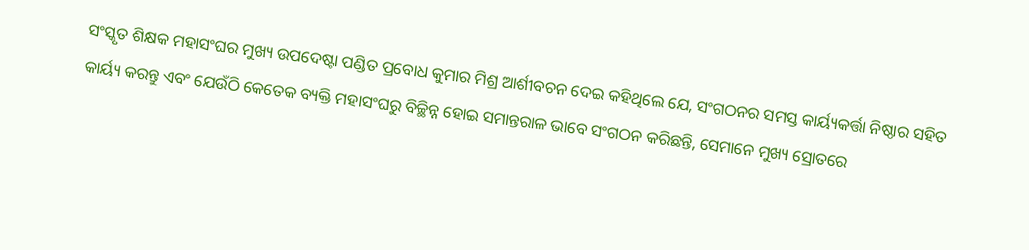ସଂସ୍କୃତ ଶିକ୍ଷକ ମହାସଂଘର ମୁଖ୍ୟ ଉପଦେଷ୍ଟା ପଣ୍ଡିତ ପ୍ରବୋଧ କୁମାର ମିଶ୍ର ଆର୍ଶୀବଚନ ଦେଇ କହିଥିଲେ ଯେ, ସଂଗଠନର ସମସ୍ତ କାର୍ୟ୍ୟକର୍ତ୍ତା ନିଷ୍ଠାର ସହିତ କାର୍ୟ୍ୟ କରନ୍ତୁ ଏବଂ ଯେଉଁଠି କେତେକ ବ୍ୟକ୍ତି ମହାସଂଘରୁ ବିଚ୍ଛିନ୍ନ ହୋଇ ସମାନ୍ତରାଳ ଭାବେ ସଂଗଠନ କରିଛନ୍ତି, ସେମାନେ ମୁଖ୍ୟ ସ୍ରୋତରେ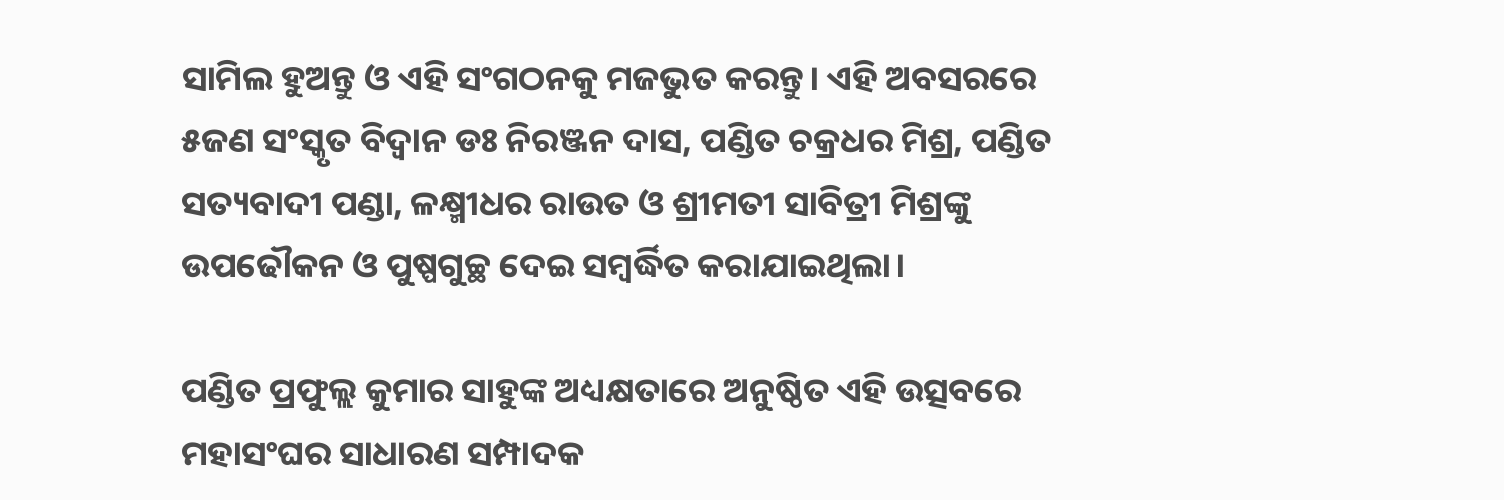ସାମିଲ ହୁଅନ୍ତୁ ଓ ଏହି ସଂଗଠନକୁ ମଜଭୁତ କରନ୍ତୁ। ଏହି ଅବସରରେ ୫ଜଣ ସଂସ୍କୃତ ବିଦ୍ୱାନ ଡଃ ନିରଞ୍ଜନ ଦାସ, ପଣ୍ଡିତ ଚକ୍ରଧର ମିଶ୍ର, ପଣ୍ଡିତ ସତ୍ୟବାଦୀ ପଣ୍ଡା, ଳକ୍ଷ୍ମୀଧର ରାଉତ ଓ ଶ୍ରୀମତୀ ସାବିତ୍ରୀ ମିଶ୍ରଙ୍କୁ ଉପଢୌକନ ଓ ପୁଷ୍ପଗୁଚ୍ଛ ଦେଇ ସମ୍ବର୍ଦ୍ଧିତ କରାଯାଇଥିଲା।

ପଣ୍ଡିତ ପ୍ରଫୁଲ୍ଲ କୁମାର ସାହୁଙ୍କ ଅଧ୍ୟକ୍ଷତାରେ ଅନୁଷ୍ଠିତ ଏହି ଉତ୍ସବରେ ମହାସଂଘର ସାଧାରଣ ସମ୍ପାଦକ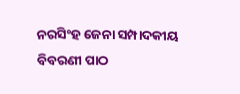ନରସିଂହ ଜେନା ସମ୍ପାଦକୀୟ ବିବରଣୀ ପାଠ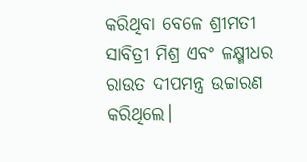କରିଥିବା ବେଳେ ଶ୍ରୀମତୀ ସାବିତ୍ରୀ ମିଶ୍ର ଏବଂ ଳକ୍ଷ୍ମୀଧର ରାଉତ ଦୀପମନ୍ତ୍ର ଉଚ୍ଚାରଣ କରିଥିଲେ।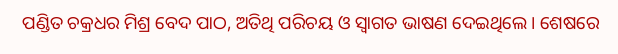ପଣ୍ଡିତ ଚକ୍ରଧର ମିଶ୍ର ବେଦ ପାଠ, ଅତିଥି ପରିଚୟ ଓ ସ୍ୱାଗତ ଭାଷଣ ଦେଇଥିଲେ। ଶେଷରେ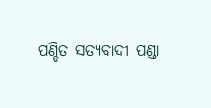ପଣ୍ଡିତ ସତ୍ୟବାଦୀ ପଣ୍ଡା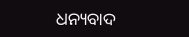ଧନ୍ୟବାଦ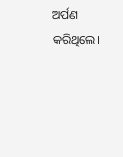ଅର୍ପଣ କରିଥିଲେ।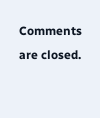Comments are closed.